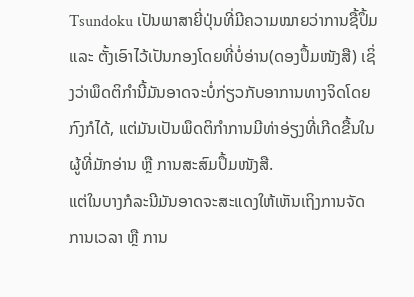Tsundoku ເປັນພາສາຍີ່ປຸ່ນທີ່ມີຄວາມໝາຍວ່າການຊື້ປຶ້ມ ແລະ ຕັ້ງເອົາໄວ້ເປັນກອງໂດຍທີ່ບໍ່ອ່ານ(ດອງປຶ້ມໜັງສື) ເຊິ່ງວ່າພຶດຕິກໍານີ້ມັນອາດຈະບໍ່ກ່ຽວກັບອາການທາງຈິດໂດຍກົງກໍໄດ້, ແຕ່ມັນເປັນພຶດຕິກໍາການມີທ່າອ່ຽງທີ່ເກີດຂື້ນໃນຜູ້ທີ່ມັກອ່ານ ຫຼື ການສະສົມປຶ້ມໜັງສື.
ແຕ່ໃນບາງກໍລະນີມັນອາດຈະສະແດງໃຫ້ເຫັນເຖິງການຈັດການເວລາ ຫຼື ການ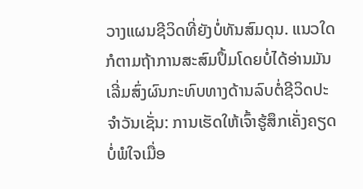ວາງແຜນຊີວິດທີ່ຍັງບໍ່ທັນສົມດຸນ. ແນວໃດກໍຕາມຖ້າການສະສົມປຶ້ມໂດຍບໍ່ໄດ້ອ່ານມັນເລີ່ມສົ່ງຜົນກະທົບທາງດ້ານລົບຕໍ່ຊີວິດປະຈໍາວັນເຊັ່ນ: ການເຮັດໃຫ້ເຈົ້າຮູ້ສຶກເຄັ່ງຄຽດບໍ່ພໍໃຈເມື່ອ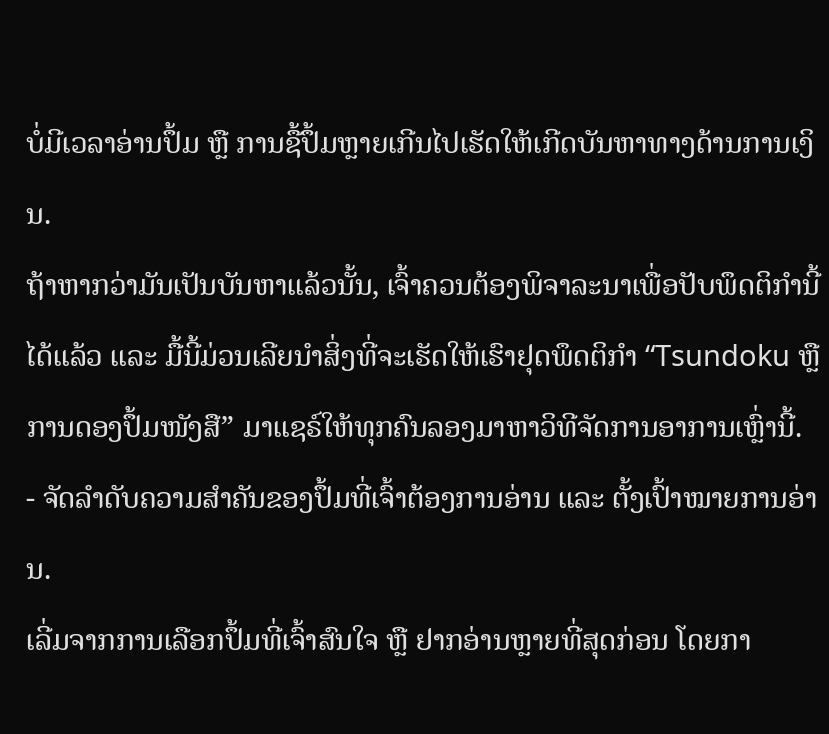ບໍ່ມີເວລາອ່ານປຶ້ມ ຫຼື ການຊື້ປຶ້ມຫຼາຍເກີນໄປເຮັດໃຫ້ເກີດບັນຫາທາງດ້ານການເງິນ.
ຖ້າຫາກວ່າມັນເປັນບັນຫາແລ້ວນັ້ນ, ເຈົ້າຄວນຕ້ອງພິຈາລະນາເພື່ອປັບພຶດຕິກໍານີ້ໄດ້ແລ້ວ ແລະ ມື້ນີ້ມ່ວນເລີຍນຳສິ່ງທີ່ຈະເຮັດໃຫ້ເຮົາຢຸດພຶດຕິກໍາ “Tsundoku ຫຼື ການດອງປຶ້ມໜັງສື” ມາແຊຣ໌ໃຫ້ທຸກຄົນລອງມາຫາວິທີຈັດການອາການເຫຼົ່ານີ້.
- ຈັດລໍາດັບຄວາມສໍາຄັນຂອງປຶ້ມທີ່ເຈົ້າຕ້ອງການອ່ານ ແລະ ຕັ້ງເປົ້າໝາຍການອ່ານ.
ເລີ່ມຈາກການເລືອກປຶ້ມທີ່ເຈົ້າສົນໃຈ ຫຼື ຢາກອ່ານຫຼາຍທີ່ສຸດກ່ອນ ໂດຍກາ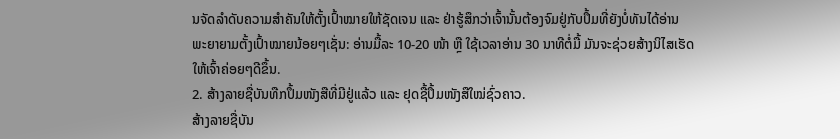ນຈັດລໍາດັບຄວາມສໍາຄັນໃຫ້ຕັ້ງເປົ້າໝາຍໃຫ້ຊັດເຈນ ແລະ ຢ່າຮູ້ສຶກວ່າເຈົ້ານັ້ນຕ້ອງຈົມຢູ່ກັບປຶ້ມທີ່ຍັງບໍ່ທັນໄດ້ອ່ານ ພະຍາຍາມຕັ້ງເປົ້າໝາຍນ້ອຍໆເຊັ່ນ: ອ່ານມື້ລະ 10-20 ໜ້າ ຫຼື ໃຊ້ເວລາອ່ານ 30 ນາທີຕໍ່ມື້ ມັນຈະຊ່ວຍສ້າງນິໄສເຮັດໃຫ້ເຈົ້າຄ່ອຍໆດີຂຶ້ນ.
2. ສ້າງລາຍຊື່ບັນທືກປຶ້ມໜັງສືທີ່ມີຢູ່ແລ້ວ ແລະ ຢຸດຊື້ປຶ້ມໜັງສືໃໝ່ຊົ່ວຄາວ.
ສ້າງລາຍຊື່ບັນ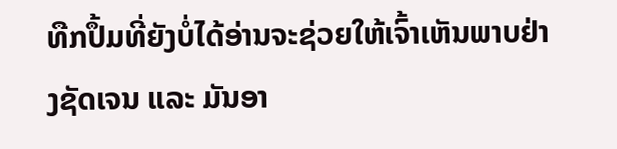ທືກປຶ້ມທີ່ຍັງບໍ່ໄດ້ອ່ານຈະຊ່ວຍໃຫ້ເຈົ້າເຫັນພາບຢ່າງຊັດເຈນ ແລະ ມັນອາ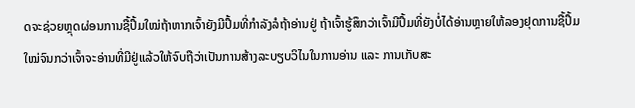ດຈະຊ່ວຍຫຼຸດຜ່ອນການຊື້ປຶ້ມໃໝ່ຖ້າຫາກເຈົ້າຍັງມີປຶ້ມທີ່ກຳລັງລໍຖ້າອ່ານຢູ່ ຖ້າເຈົ້າຮູ້ສຶກວ່າເຈົ້າມີປຶ້ມທີ່ຍັງບໍ່ໄດ້ອ່ານຫຼາຍໃຫ້ລອງຢຸດການຊື້ປຶ້ມໃໝ່ຈົນກວ່າເຈົ້າຈະອ່ານທີ່ມີຢູ່ແລ້ວໃຫ້ຈົບຖືວ່າເປັນການສ້າງລະບຽບວິໄນໃນການອ່ານ ແລະ ການເກັບສະ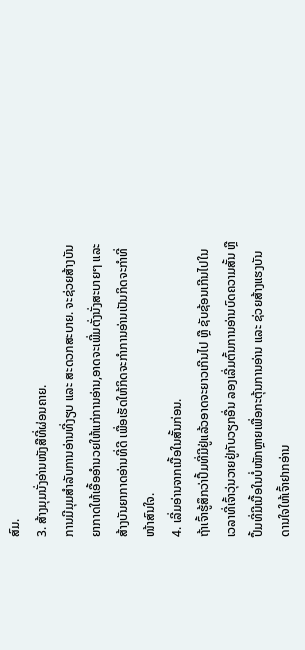ສົມ.
3. ສ້າງມຸມນັ່ງອ່ານໜັງສືທີ່ຜ່ອນຄາຍ.
ການມີມຸມສໍາລັບການອ່ານທີ່ງຽບ ແລະ ສະດວກສະບາຍ. ຈະຊ່ວຍສ້າງບັນຍາກາດໃຫ້ເອື້ອອໍານວຍໃຫ້ແກ່ການອ່ານ,ອາດຈະເພີ່ມຕັ່ງນັ່ງສະບາຍໆ ແລະ ສ້າງບັນຍາກາດອ່ານທີ່ດີ ເພື່ອເຮັດໃຫ້ກິດຈະກຳການອ່ານເປັນກິດຈະກໍາທີ່ໜ້າສົນໃຈ.
4. ເລີ່ມອ່ານຈາກເນື້ອໃນສັ້ນກ່ອນ.
ຖ້າເຈົ້າຮູ້ສຶກວ່າປຶ້ມທີ່ມີຢູ່ແລ້ວອາດຈະຍາວເກີນໄປ ຫຼື ຊັບຊ້ອນເກີນໄປໃນເວລາທີ່ເຈົ້າວຸ່ນວາຍຢູ່ກັບວຽກອື່ນ ລອງເລີ່ມຕົ້ນການອ່ານບົດຄວາມສັ້ນ ຫຼື ປຶ້ມທີ່ມີເນື້ອໃນບໍ່ໜັກຫຼາຍເພື່ອກະຕຸ້ນການອ່ານ ແລະ ຊ່ວຍສ້າງແຮງບັນດານໃຈໃຫ້ເຈົ້າຢາກອ່ານ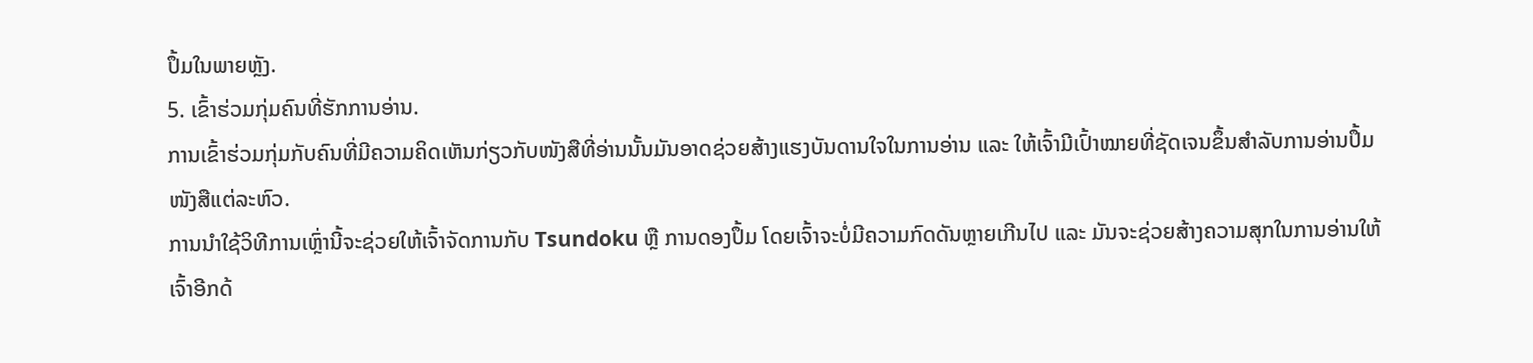ປຶ້ມໃນພາຍຫຼັງ.
5. ເຂົ້າຮ່ວມກຸ່ມຄົນທີ່ຮັກການອ່ານ.
ການເຂົ້າຮ່ວມກຸ່ມກັບຄົນທີ່ມີຄວາມຄິດເຫັນກ່ຽວກັບໜັງສືທີ່ອ່ານນັ້ນມັນອາດຊ່ວຍສ້າງແຮງບັນດານໃຈໃນການອ່ານ ແລະ ໃຫ້ເຈົ້າມີເປົ້າໝາຍທີ່ຊັດເຈນຂຶ້ນສໍາລັບການອ່ານປຶ້ມໜັງສືແຕ່ລະຫົວ.
ການນໍາໃຊ້ວິທີການເຫຼົ່ານີ້ຈະຊ່ວຍໃຫ້ເຈົ້າຈັດການກັບ Tsundoku ຫຼື ການດອງປຶ້ມ ໂດຍເຈົ້າຈະບໍ່ມີຄວາມກົດດັນຫຼາຍເກີນໄປ ແລະ ມັນຈະຊ່ວຍສ້າງຄວາມສຸກໃນການອ່ານໃຫ້ເຈົ້າອີກດ້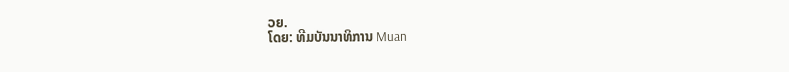ວຍ.
ໂດຍ: ທີມບັນນາທິການ Muan